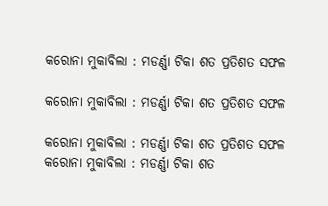କରୋନା ମୁକାବିଲା : ମଡର୍ଣ୍ଣା ଟିକା ଶତ ପ୍ରତିଶତ ସଫଳ

କରୋନା ମୁକାବିଲା : ମଡର୍ଣ୍ଣା ଟିକା ଶତ ପ୍ରତିଶତ ସଫଳ

କରୋନା ମୁକାବିଲା : ମଡର୍ଣ୍ଣା ଟିକା ଶତ ପ୍ରତିଶତ ସଫଳ
କରୋନା ମୁକାବିଲା : ମଡର୍ଣ୍ଣା ଟିକା ଶତ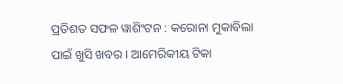ପ୍ରତିଶତ ସଫଳ ୱାଶିଂଟନ : କରୋନା ମୁକାବିଲା ପାଇଁ ଖୁସି ଖବର । ଆମେରିକୀୟ ଟିକା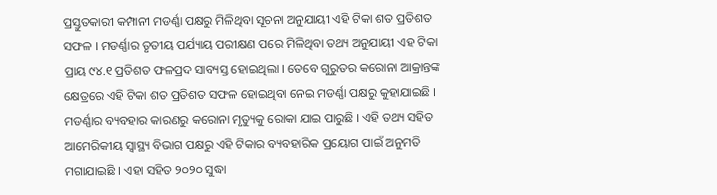ପ୍ରସ୍ତୁତକାରୀ କମ୍ପାନୀ ମଡର୍ଣ୍ଣା ପକ୍ଷରୁ ମିଳିଥିବା ସୂଚନା ଅନୁଯାୟୀ ଏହି ଟିକା ଶତ ପ୍ରତିଶତ ସଫଳ । ମଡର୍ଣ୍ଣାର ତୃତୀୟ ପର୍ଯ୍ୟାୟ ପରୀକ୍ଷଣ ପରେ ମିଳିଥିବା ତଥ୍ୟ ଅନୁଯାୟୀ ଏହ ଟିକା ପ୍ରାୟ ୯୪.୧ ପ୍ରତିଶତ ଫଳପ୍ରଦ ସାବ୍ୟସ୍ତ ହୋଇଥିଲା । ତେବେ ଗୁରୁତର କରୋନା ଆକ୍ରାନ୍ତଙ୍କ କ୍ଷେତ୍ରରେ ଏହି ଟିକା ଶତ ପ୍ରତିଶତ ସଫଳ ହୋଇଥିବା ନେଇ ମଡର୍ଣ୍ଣା ପକ୍ଷରୁ କୁହାଯାଇଛି । ମଡର୍ଣ୍ଣାର ବ୍ୟବହାର କାରଣରୁ କରୋନା ମୃତ୍ୟୁକୁ ରୋକା ଯାଇ ପାରୁଛି । ଏହି ତଥ୍ୟ ସହିତ ଆମେରିକୀୟ ସ୍ୱାସ୍ଥ୍ୟ ବିଭାଗ ପକ୍ଷରୁ ଏହି ଟିକାର ବ୍ୟବହାରିକ ପ୍ରୟୋଗ ପାଇଁ ଅନୁମତି ମଗାଯାଇଛି । ଏହା ସହିତ ୨୦୨୦ ସୁଦ୍ଧା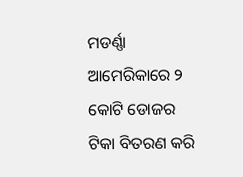ମଡର୍ଣ୍ଣା ଆମେରିକାରେ ୨ କୋଟି ଡୋଜର ଟିକା ବିତରଣ କରି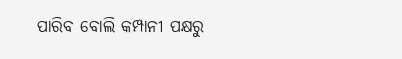ପାରିବ ବୋଲି କମ୍ପାନୀ ପକ୍ଷରୁ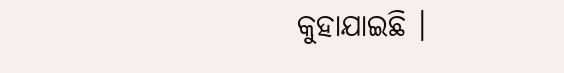କୁହାଯାଇଛି ।